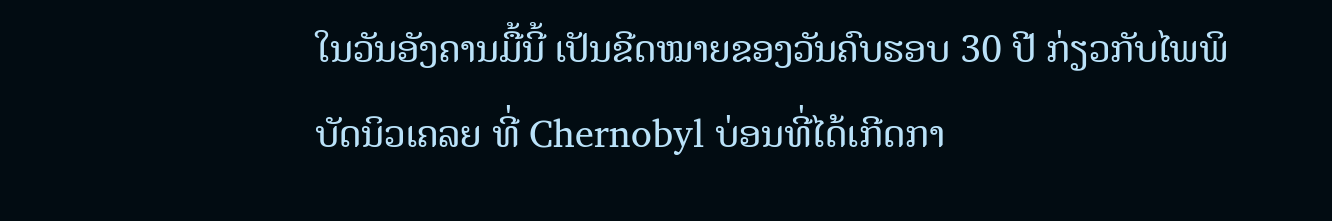ໃນວັນອັງຄານມື້ນີ້ ເປັນຂີດໝາຍຂອງວັນຄົບຮອບ 30 ປີ ກ່ຽວກັບໄພພິບັດນິວເຄລຍ ທີ່ Chernobyl ບ່ອນທີ່ໄດ້ເກີດກາ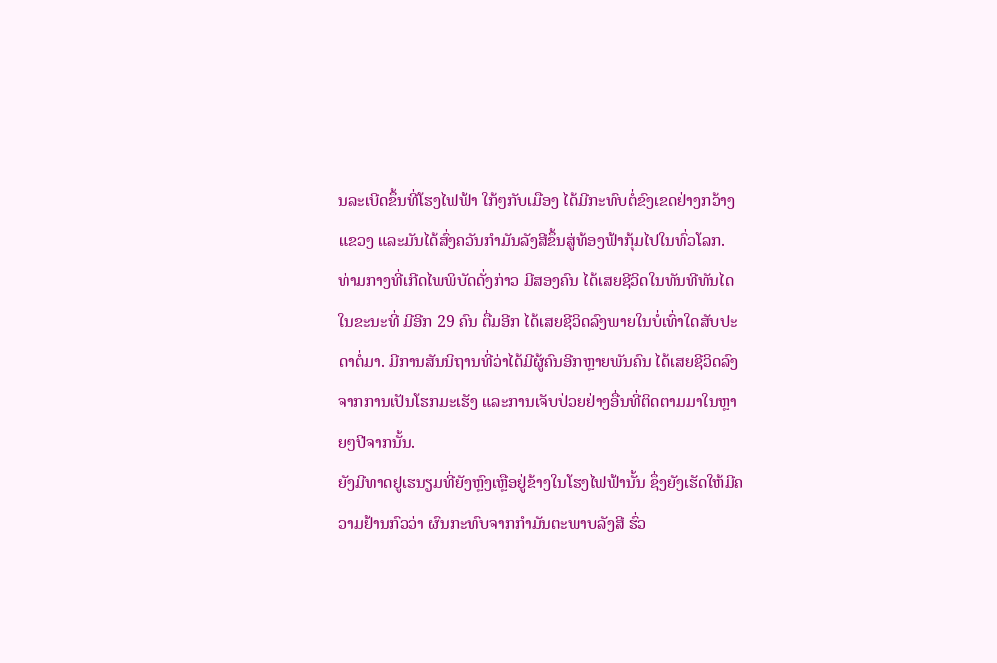ນລະເບີດຂຶ້ນທີ່ໂຮງໄຟຟ້າ ໃກ້ໆກັບເມືອງ ໄດ້ມີກະທົບຕໍ່ຂົງເຂດຢ່າງກວ້າງແຂວງ ແລະມັນໄດ້ສົ່ງຄວັນກຳມັນລັງສີຂຶ້ນສູ່ທ້ອງຟ້າກຸ້ມໄປໃນທົ່ວໂລກ.
ທ່າມກາງທີ່ເກີດໄພພິບັດດັ່ງກ່າວ ມີສອງຄົນ ໄດ້ເສຍຊີວິດໃນທັນທີທັນໄດ ໃນຂະນະທີ່ ມີອີກ 29 ຄົນ ຕື່ມອີກ ໄດ້ເສຍຊີວິດລົງພາຍໃນບໍ່ເທົ່າໃດສັບປະດາຕໍ່ມາ. ມີການສັນນິຖານທີ່ວ່າໄດ້ມີຜູ້ຄົນອີກຫຼາຍພັນຄົນ ໄດ້ເສຍຊີວິດລົງຈາກການເປັນໂຮກມະເຮັງ ແລະການເຈັບປ່ວຍຢ່າງອື່ນທີ່ຕິດຕາມມາໃນຫຼາຍໆປີຈາກນັ້ນ.
ຍັງມີທາດຢູເຮນຽມທີ່ຍັງຫຼົງເຫຼືອຢູ່ຂ້າງໃນໂຮງໄຟຟ້ານັ້ນ ຊຶ່ງຍັງເຮັດໃຫ້ມີຄວາມຢ້ານກົວວ່າ ຜົນກະທົບຈາກກຳມັນຕະພາບລັງສີ ຮົ່ວ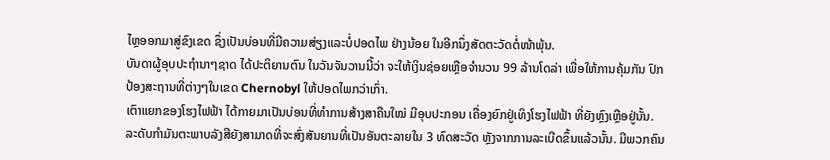ໄຫຼອອກມາສູ່ຂົງເຂດ ຊຶ່ງເປັນບ່ອນທີ່ມີຄວາມສ່ຽງແລະບໍ່ປອດໄພ ຢ່າງນ້ອຍ ໃນອີກນຶ່ງສັດຕະວັດຕໍ່ໜ້າພຸ້ນ.
ບັນດາຜູ້ອຸບປະຖຳນາໆຊາດ ໄດ້ປະຕິຍານຕົນ ໃນວັນຈັນວານນີ້ວ່າ ຈະໃຫ້ເງິນຊ່ອຍເຫຼືອຈຳນວນ 99 ລ້ານໂດລ່າ ເພື່ອໃຫ້ການຄຸ້ມກັນ ປົກປ້ອງສະຖານທີ່ຕ່າງໆໃນເຂດ Chernobyl ໃຫ້ປອດໄພກວ່າເກົ່າ.
ເຕົາແຍກຂອງໂຮງໄຟຟ້າ ໄດ້ກາຍມາເປັນບ່ອນທີ່ທຳການສ້າງສາຄືນໃໝ່ ມີອຸບປະກອນ ເຄື່ອງຍົກຢູ່ເທິງໂຮງໄຟຟ້າ ທີ່ຍັງຫຼົງເຫຼືອຢູ່ນັ້ນ. ລະດັບກຳມັນຕະພາບລັງສີຍັງສາມາດທີ່ຈະສົ່ງສັນຍານທີ່ເປັນອັນຕະລາຍໃນ 3 ທົດສະວັດ ຫຼັງຈາກການລະເບີດຂຶ້ນແລ້ວນັ້ນ. ມີພວກຄົນ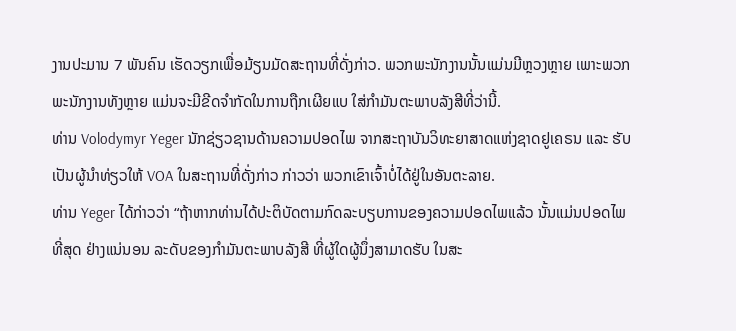ງານປະມານ 7 ພັນຄົນ ເຮັດວຽກເພື່ອມ້ຽນມັດສະຖານທີ່ດັ່ງກ່າວ. ພວກພະນັກງານນັ້ນແມ່ນມີຫຼວງຫຼາຍ ເພາະພວກພະນັກງານທັງຫຼາຍ ແມ່ນຈະມີຂີດຈຳກັດໃນການຖືກເຜີຍແບ ໃສ່ກຳມັນຕະພາບລັງສີທີ່ວ່ານີ້.
ທ່ານ Volodymyr Yeger ນັກຊ່ຽວຊານດ້ານຄວາມປອດໄພ ຈາກສະຖາບັນວິທະຍາສາດແຫ່ງຊາດຢູເຄຣນ ແລະ ຮັບເປັນຜູ້ນຳທ່ຽວໃຫ້ VOA ໃນສະຖານທີ່ດັ່ງກ່າວ ກ່າວວ່າ ພວກເຂົາເຈົ້າບໍ່ໄດ້ຢູ່ໃນອັນຕະລາຍ.
ທ່ານ Yeger ໄດ້ກ່າວວ່າ “ຖ້າຫາກທ່ານໄດ້ປະຕິບັດຕາມກົດລະບຽບການຂອງຄວາມປອດໄພແລ້ວ ນັ້ນແມ່ນປອດໄພທີ່ສຸດ ຢ່າງແນ່ນອນ ລະດັບຂອງກຳມັນຕະພາບລັງສີ ທີ່ຜູ້ໃດຜູ້ນຶ່ງສາມາດຮັບ ໃນສະ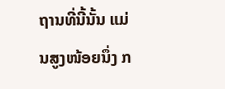ຖານທີ່ນີ້ນັ້ນ ແມ່ນສູງໜ້ອຍນຶ່ງ ກ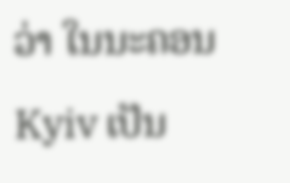ວ່າ ໃນນະຄອນ Kyiv ເປັນ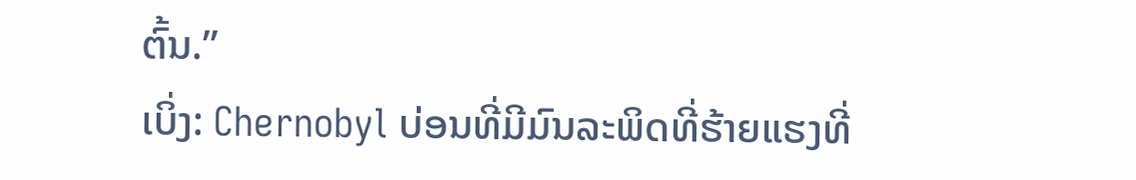ຕົ້ນ.”
ເບິ່ງ: Chernobyl ບ່ອນທີ່ມີມົນລະພິດທີ່ຮ້າຍແຮງທີ່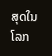ສຸດໃນໂລກ